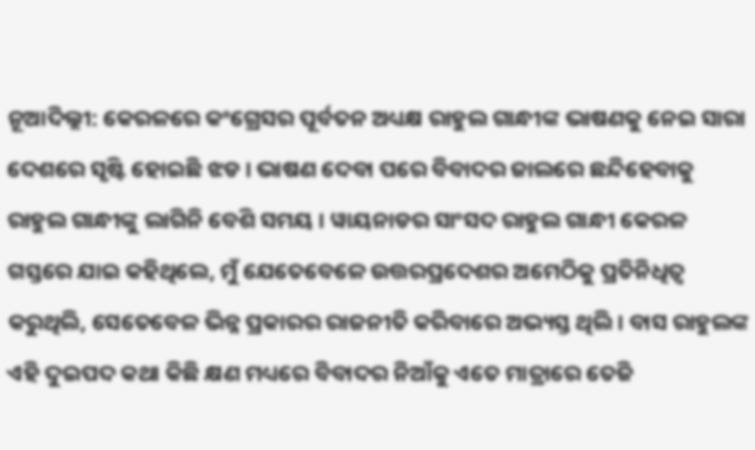ନୂଆଦିଲ୍ଲୀ: କେରଳରେ କଂଗ୍ରେସର ପୂର୍ବତନ ଅଧ୍ୟକ୍ଷ ରାହୁଲ ଗାନ୍ଧୀଙ୍କ ଭାଷଣକୁ ନେଇ ସାରା ଦେଶରେ ସୃଷ୍ଟି ହୋଇଛି ଝଡ । ଭାଷଣ ଦେବା ପରେ ବିବାଦର ଜାଲରେ ଛନ୍ଦିହେବାକୁ ରାହୁଲ ଗାନ୍ଧୀଙ୍କୁ ଲାଗିନି ବେଶି ସମୟ । ୱାୟନାଡର ସାଂସଦ ରାହୁଲ ଗାନ୍ଧୀ କେରଳ ଗସ୍ତରେ ଯାଇ କହିଥିଲେ, ମୁଁ ଯେତେବେଳେ ଉତ୍ତରପ୍ରଦେଶର ଅମେଠିକୁ ପ୍ରତିନିଧିତ୍ବ କରୁଥିଲି, ସେତେବେଳ ଭିନ୍ନ ପ୍ରକାରର ରାଜନୀତି କରିବାରେ ଅଭ୍ୟସ୍ତ ଥିଲି । ବାସ ରାହୁଲଙ୍କ ଏହି ଦୁଇପଦ କଥା କିଛି କ୍ଷଣ ମଧ୍ୟରେ ବିବାଦର ନିଆଁକୁ ଏତେ ମାତ୍ରାରେ ତେଜି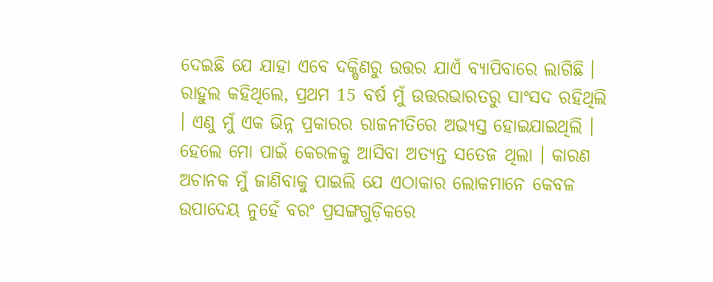ଦେଇଛି ଯେ ଯାହା ଏବେ ଦକ୍ଷିଣରୁ ଉତ୍ତର ଯାଏଁ ବ୍ୟାପିବାରେ ଲାଗିଛି ।
ରାହୁଲ କହିଥିଲେ, ପ୍ରଥମ 15 ବର୍ଷ ମୁଁ ଉତ୍ତରଭାରତରୁ ସାଂସଦ ରହିଥିଲି । ଏଣୁ ମୁଁ ଏକ ଭିନ୍ନ ପ୍ରକାରର ରାଜନୀତିରେ ଅଭ୍ୟସ୍ତ ହୋଇଯାଇଥିଲି । ହେଲେ ମୋ ପାଇଁ କେରଳକୁ ଆସିବା ଅତ୍ୟନ୍ତ ସତେଜ ଥିଲା । କାରଣ ଅଚାନକ ମୁଁ ଜାଣିବାକୁ ପାଇଲି ଯେ ଏଠାକାର ଲୋକମାନେ କେବଳ ଉପାଦେୟ ନୁହେଁ ବରଂ ପ୍ରସଙ୍ଗଗୁଡ଼ିକରେ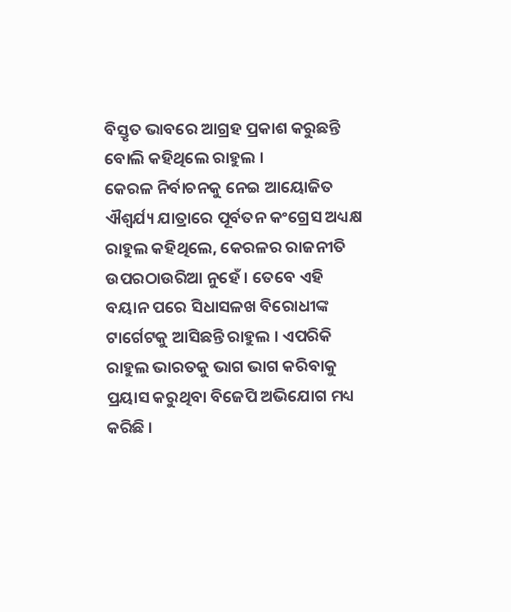ବିସ୍ତୃତ ଭାବରେ ଆଗ୍ରହ ପ୍ରକାଶ କରୁଛନ୍ତି ବୋଲି କହିଥିଲେ ରାହୁଲ ।
କେରଳ ନିର୍ବାଚନକୁ ନେଇ ଆୟୋଜିତ ଐଶ୍ବର୍ଯ୍ୟ ଯାତ୍ରାରେ ପୂର୍ବତନ କଂଗ୍ରେସ ଅଧ୍ୟକ୍ଷ ରାହୁଲ କହିଥିଲେ, କେରଳର ରାଜନୀତି ଉପରଠାଉରିଆ ନୁହେଁ । ତେବେ ଏହି ବୟାନ ପରେ ସିଧାସଳଖ ବିରୋଧୀଙ୍କ ଟାର୍ଗେଟକୁ ଆସିଛନ୍ତି ରାହୁଲ । ଏପରିକି ରାହୁଲ ଭାରତକୁ ଭାଗ ଭାଗ କରିବାକୁ ପ୍ରୟାସ କରୁଥିବା ବିଜେପି ଅଭିଯୋଗ ମଧ୍ୟ କରିଛି ।